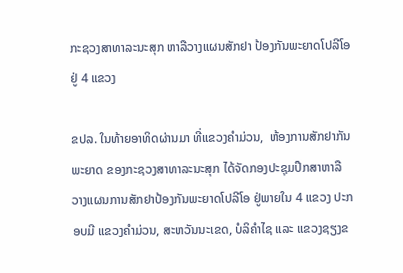ກະຊວງສາທາລະນະສຸກ ຫາລືວາງແຜນສັກຢາ ປ້ອງກັນພະຍາດໂປລີໂອ ຢູ່ 4 ແຂວງ

ຂປລ. ໃນທ້າຍອາທິດຜ່ານມາ ທີ່ແຂວງຄຳມ່ວນ,  ຫ້ອງການສັກຢາກັນພະຍາດ ຂອງກະຊວງສາທາລະນະສຸກ ໄດ້ຈັດກອງປະຊຸມປຶກສາຫາລື ວາງແຜນການສັກຢາປ້ອງກັນພະຍາດໂປລີໂອ ຢູ່ພາຍໃນ 4 ແຂວງ ປະກອບມີ ແຂວງຄຳມ່ວນ, ສະຫວັນນະເຂດ, ບໍລິຄຳໄຊ ແລະ ແຂວງຊຽງຂ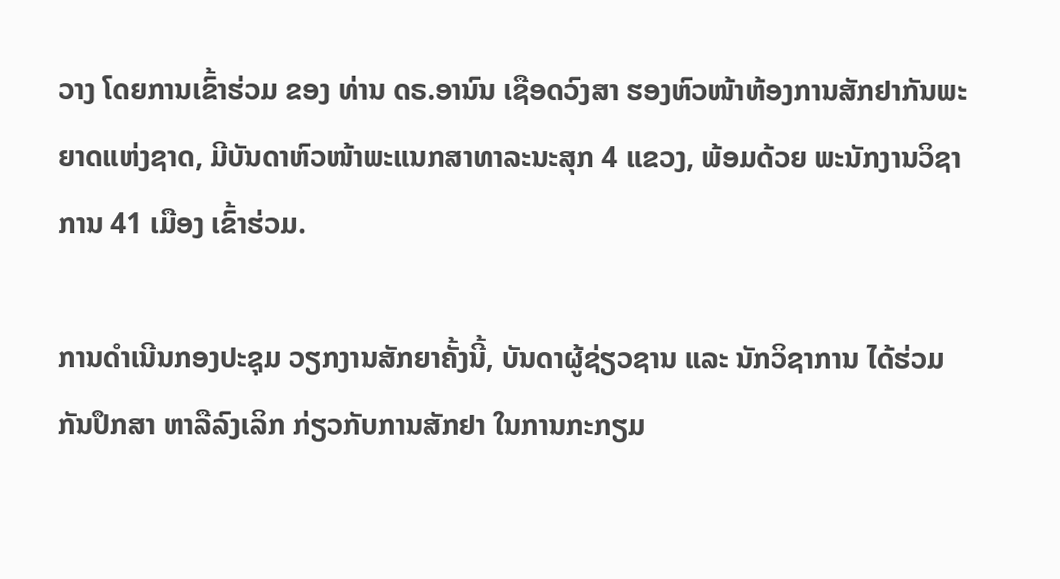ວາງ ໂດຍການເຂົ້າຮ່ວມ ຂອງ ທ່ານ ດຣ.ອານົນ ເຊືອດວົງສາ ຮອງຫົວໜ້າຫ້ອງການສັກຢາກັນພະຍາດແຫ່ງຊາດ, ມີບັນດາຫົວໜ້າພະແນກສາທາລະນະສຸກ 4 ແຂວງ, ພ້ອມດ້ວຍ ພະນັກງານວິຊາການ 41 ເມືອງ ເຂົ້າຮ່ວມ.

ການດຳເນີນກອງປະຊຸມ ວຽກງານສັກຍາຄັ້ງນີ້, ບັນດາຜູ້ຊ່ຽວຊານ ແລະ ນັກວິຊາການ ໄດ້ຮ່ວມກັນປຶກສາ ຫາລືລົງເລິກ ກ່ຽວກັບການສັກຢາ ໃນການກະກຽມ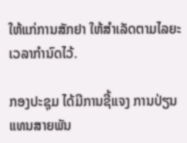ໃຫ້ແກ່ການສັກຢາ ໃຫ້ສຳເລັດຕາມໄລຍະເວລາກຳນົດໄວ້.

ກອງປະຊຸມ ໄດ້ມີການຊີ້ແຈງ ການປ່ຽນແທນສາຍພັນ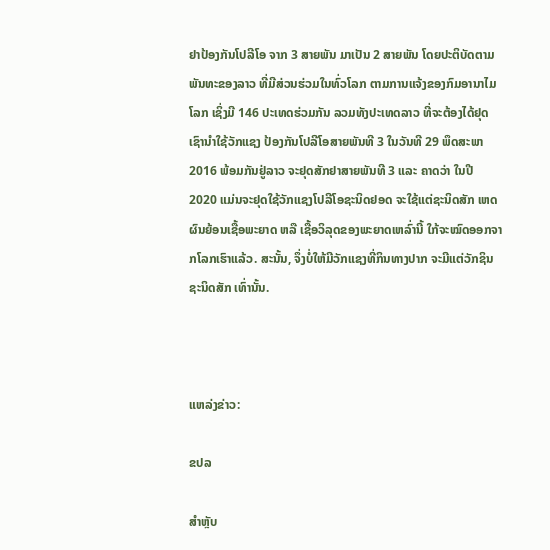ຢາປ້ອງກັນໂປລີໂອ ຈາກ 3 ສາຍພັນ ມາເປັນ 2 ສາຍພັນ ໂດຍປະຕິບັດຕາມພັນທະຂອງລາວ ທີ່ມີສ່ວນຮ່ວມໃນທົ່ວໂລກ ຕາມການແຈ້ງຂອງກົມອານາໄມໂລກ ເຊິ່ງມີ 146 ປະເທດຮ່ວມກັນ ລວມທັງປະເທດລາວ ທີ່ຈະຕ້ອງໄດ້ຢຸດເຊົານຳໃຊ້ວັກແຊງ ປ້ອງກັນໂປລີໂອສາຍພັນທີ 3 ໃນວັນທີ 29 ພຶດສະພາ 2016 ພ້ອມກັນຢູ່ລາວ ຈະຢຸດສັກຢາສາຍພັນທີ 3 ແລະ ຄາດວ່າ ໃນປີ 2020 ແມ່ນຈະຢຸດໃຊ້ວັກແຊງໂປລີໂອຊະນິດຢອດ ຈະໃຊ້ແຕ່ຊະນິດສັກ ເຫດຜົນຍ້ອນເຊື້ອພະຍາດ ຫລື ເຊື້ອວິລຸດຂອງພະຍາດເຫລົ່ານີ້ ໃກ້ຈະໝົດອອກຈາກໂລກເຮົາແລ້ວ. ສະນັ້ນ, ຈຶ່ງບໍ່ໃຫ້ມີວັກແຊງທີ່ກິນທາງປາກ ຈະມີແຕ່ວັກຊິນຊະນິດສັກ ເທົ່ານັ້ນ.



ແຫລ່ງຂ່າວ:

ຂປລ

ສຳຫຼັບ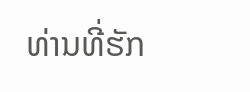ທ່ານທີ່ຮັກ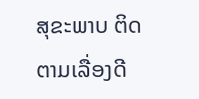ສຸຂະພາບ ຕິດຕາມເລື່ອງດີ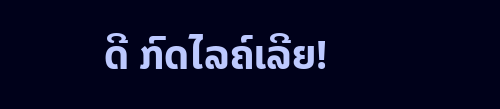ດີ ກົດໄລຄ໌ເລີຍ!